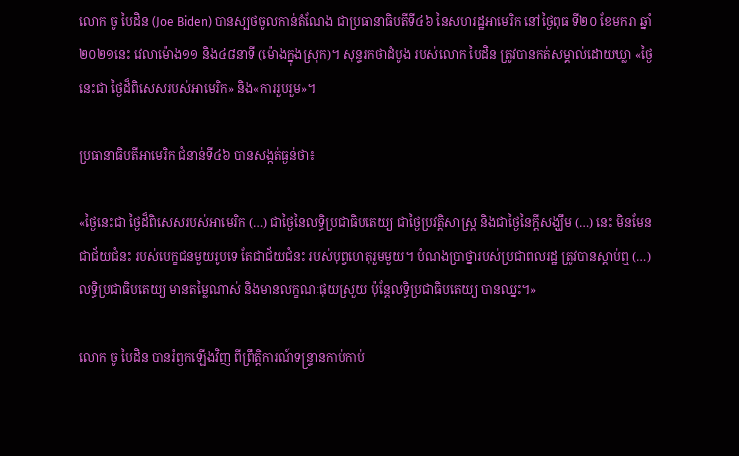លោក ចូ បៃដិន (Joe Biden) បានស្បថចូលកាន់តំណែង ជាប្រធានាធិបតីទី៤៦ នៃសហរដ្ឋអាមេរិក នៅថ្ងៃពុធ ទី២០ ខែមករា ឆ្នាំ២០២១នេះ វេលាម៉ោង១១ និង៤៨នាទី (ម៉ោងក្នុងស្រុក)។ សុន្ទរកថាដំបូង របស់លោក បៃដិន ត្រូវបានកត់សម្គាល់ដោយឃ្លា «ថ្ងៃនេះជា ថ្ងៃដ៏ពិសេសរបស់អាមេរិក» និង«ការរួបរួម»។

ប្រធានាធិបតីអាមេរិក ជំនាន់ទី៤៦ បានសង្កត់ធ្ងន់ថា៖

«ថ្ងៃនេះជា ថ្ងៃដ៏ពិសេសរបស់អាមេរិក (…) ជាថ្ងៃនៃលទ្ធិប្រជាធិបតេយ្យ ជាថ្ងៃប្រវត្តិសាស្ត្រ និងជាថ្ងៃនៃក្ដីសង្ឃឹម (…) នេះ មិនមែនជាជ័យជំនះ របស់បេក្ខជនមួយរូបទេ តែជាជ័យជំនះ របស់បុព្វហេតុរួមមួយ។ បំណងប្រាថ្នារបស់ប្រជាពលរដ្ឋ ត្រូវបានស្ដាប់ឮ (…) លទ្ធិប្រជាធិបតេយ្យ មានតម្លៃណាស់ និងមានលក្ខណៈផុយស្រួយ ប៉ុន្តែលទ្ធិប្រជាធិបតេយ្យ បានឈ្នះ។»

លោក ចូ បៃដិន បានរំឭកឡើងវិញ ពីព្រឹត្តិការណ៍ទន្ទ្រានកាប់កាប់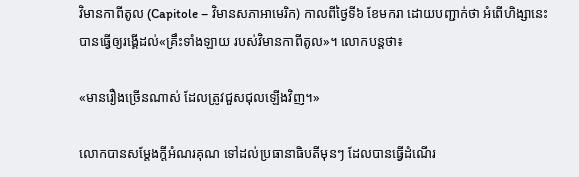វិមានកាពីតូល (Capitole – វិមានសភាអាមេរិក) កាលពីថ្ងៃទី៦ ខែមករា ដោយបញ្ជាក់ថា អំពើហិង្សានេះ បានធ្វើឲ្យរង្គើដល់«គ្រឹះទាំងឡាយ របស់វិមានកាពីតូល»។ លោកបន្តថា៖

«មានរឿងច្រើនណាស់ ដែលត្រូវជួសជុលឡើងវិញ។»

លោកបានសម្ដែងក្ដីអំណរគុណ ទៅដល់ប្រធានាធិបតីមុនៗ ដែលបានធ្វើដំណើរ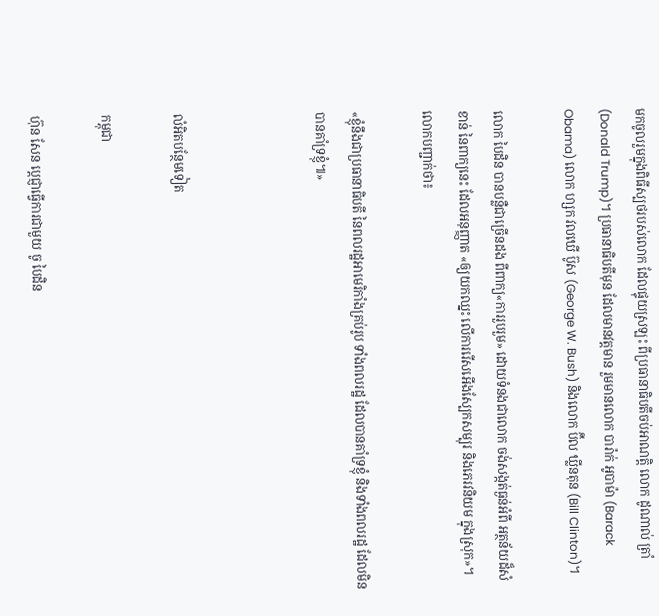មកចូលរួមក្នុងពិធីស្បថរបស់លោក ដែលផ្ទុយស្រឡះ ពីប្រធានាធិបតីចប់អាណត្តិ លោក ដូណាល់ ត្រាំ (Donald Trump)។ ប្រធានាធិបតីមុន ដែលមានវត្តមាន រួមមានលោក បារ៉ាក់ អូបាម៉ា (Barack Obama) លោក ហ្សក វលឃើ ប៊ូស (George W. Bush) និងលោក ប៊ីល ឃ្លីនតុន (Bill Clinton)។

លោក បៃដិន បានបន្លឺជាច្រើនដង ពីពាក្យ«ការរួបរួម» ដោយទំនងជាលោក ចង់សង្កត់ធ្ងន់អំពី អត្ថន័យដ៏សំខាន់ នៃពាក្យនេះ ដែលអនុញ្ញាត «ឲ្យយកឈ្នះ លើការរើសអើងស្បែកសម្បុរ និងភេរវនិយម ក្នុងស្រុក»។ លោកបញ្ជាក់ថា៖

«ខ្ញុំនឹងជាប្រធានាធិបតី នៃពលរដ្ឋអាមេរិកាំងគ្រប់រូប ទាំងពលរដ្ឋ ដែលបានគាំទ្រខ្ញុំ និងទាំងពលរដ្ឋ ដែលមិនបានគាំទ្រខ្ញុំ៕»



លំអិតបន្ថែមទៀត

កម្ពុជា

ហ៊ុន សែន ប្ដេជ្ញាធ្វើការជាមួយ ចូ បៃដិន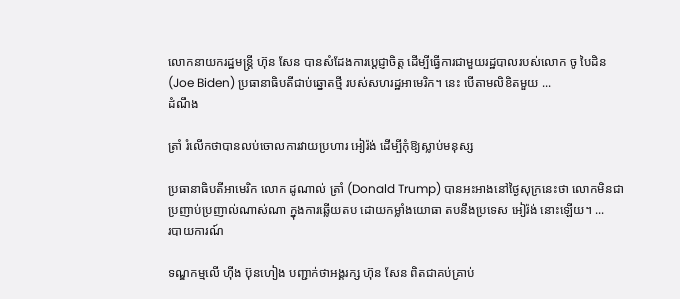លោកនាយករដ្ឋមន្ត្រី ហ៊ុន សែន បានសំដែងការប្ដេជ្ញាចិត្ត ដើម្បីធ្វើការជាមួយរដ្ឋបាលរបស់លោក ចូ បៃដិន (Joe Biden) ប្រធានាធិបតីជាប់ឆ្នោតថ្មី របស់សហរដ្ឋអាមេរិក។ នេះ បើតាមលិខិតមួយ ...
ដំណឹង

ត្រាំ រំលើកថាបានលប់ចោលការវាយប្រហារ អៀរ៉ង់ ដើម្បីកុំឱ្យស្លាប់មនុស្ស

ប្រធានាធិបតីអាមេរិក លោក ដូណាល់ ត្រាំ (Donald Trump) បានអះអាងនៅថ្ងៃសុក្រនេះថា លោកមិនជាប្រញាប់ប្រញាល់ណាស់ណា ក្នុងការឆ្លើយតប ដោយកម្លាំងយោធា តបនឹងប្រទេស អៀរ៉ង់ នោះឡើយ។ ...
របាយការណ៍

ទណ្ឌកម្មលើ ហ៊ីង ប៊ុនហៀង បញ្ជាក់ថាអង្គរក្ស ហ៊ុន សែន ពិតជាគប់គ្រាប់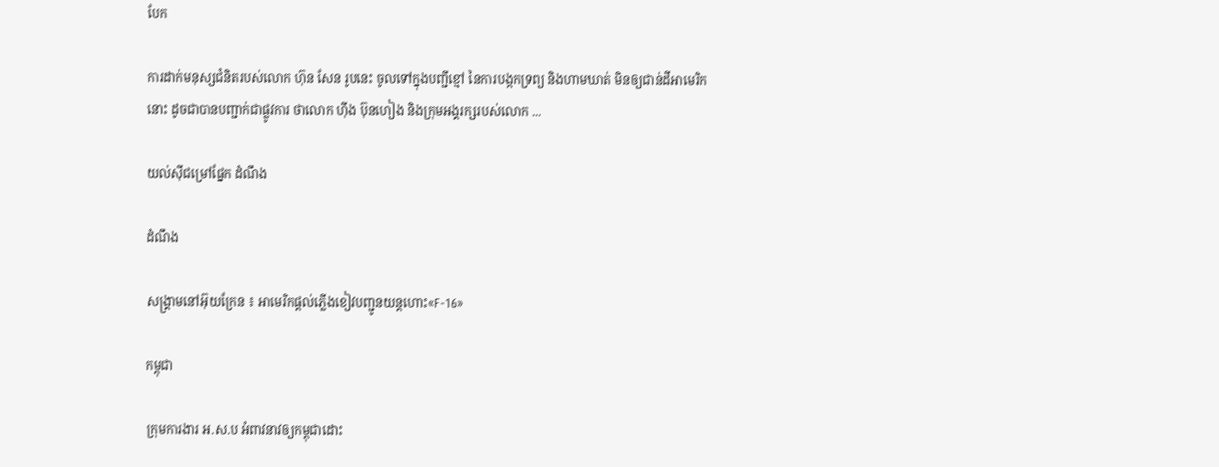បែក

ការដាក់មនុស្សជំនិតរបស់លោក ហ៊ុន សែន រូបនេះ ចូលទៅក្នុងបញ្ជីខ្មៅ នៃការបង្កកទ្រព្យ និងហាមឃាត់ មិនឲ្យជាន់ដីអាមេរិកនោះ ដូចជាបានបញ្ជាក់ជាផ្លូវការ ថាលោក ហ៊ីង ប៊ុនហៀង និងក្រុមអង្គរក្សរបស់លោក ...

យល់ស៊ីជម្រៅផ្នែក ដំណឹង

ដំណឹង

សង្គ្រាមនៅអ៊ុយក្រែន ៖ អាមេរិកផ្ដល់ភ្លើងខៀវបញ្ជូនយន្តហោះ«F-16»

កម្ពុជា

ក្រុមការងារ អ.ស.ប អំពាវនាវឲ្យកម្ពុជាដោះ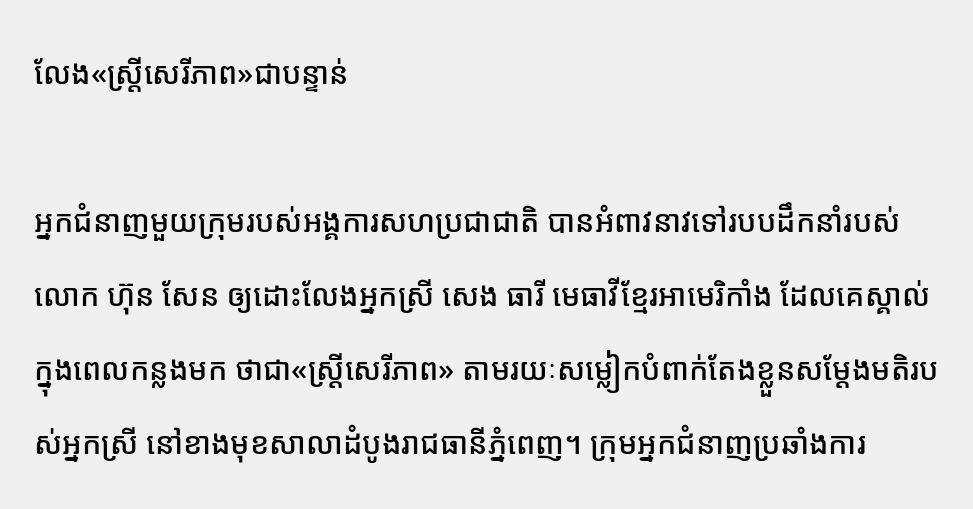លែង«ស្ត្រីសេរីភាព»ជាបន្ទាន់

អ្នកជំនាញមួយក្រុមរបស់អង្គការសហប្រជាជាតិ បានអំពាវនាវទៅរបបដឹកនាំរបស់លោក ហ៊ុន សែន ឲ្យដោះលែងអ្នកស្រី សេង ធារី មេធាវីខ្មែរអាមេរិកាំង ដែលគេស្គាល់ក្នុងពេលកន្លងមក ថាជា«ស្ត្រីសេរីភាព» តាមរយៈសម្លៀកបំពាក់តែងខ្លួនសម្ដែងមតិរបស់អ្នកស្រី នៅខាងមុខសាលាដំបូងរាជធានីភ្នំពេញ។ ក្រុមអ្នកជំនាញប្រឆាំងការ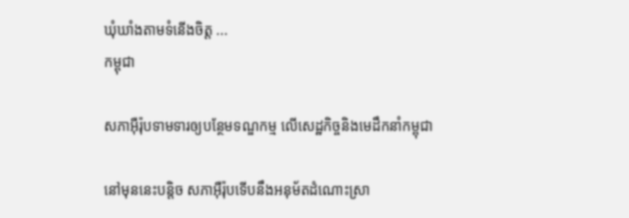ឃុំឃាំងតាមទំនើងចិត្ត ...
កម្ពុជា

សភាអ៊ឺរ៉ុបទាមទារឲ្យបន្ថែមទណ្ឌកម្ម លើសេដ្ឋកិច្ចនិងមេដឹកនាំកម្ពុជា

នៅមុននេះបន្តិច សភាអ៊ឺរ៉ុបទើបនឹងអនុម័តដំណោះស្រា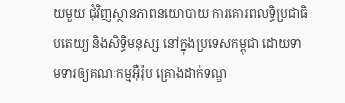យមួយ ជុំវិញស្ថានភាពនយោបាយ ការគោរពលទ្ធិប្រជាធិបតេយ្យ និងសិទ្ធិមនុស្ស នៅក្នុងប្រទេសកម្ពុជា ដោយទាមទារឲ្យគណៈកម្មអ៊ឺរ៉ុប គ្រោងដាក់ទណ្ឌ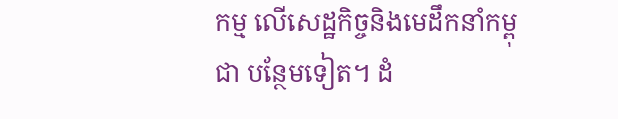កម្ម លើសេដ្ឋកិច្ចនិងមេដឹកនាំកម្ពុជា បន្ថែមទៀត។ ដំ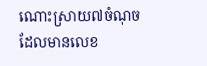ណោះស្រាយ៧ចំណុច ដែលមានលេខ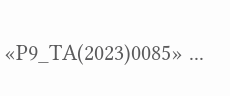«P9_TA(2023)0085» ...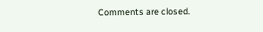Comments are closed.